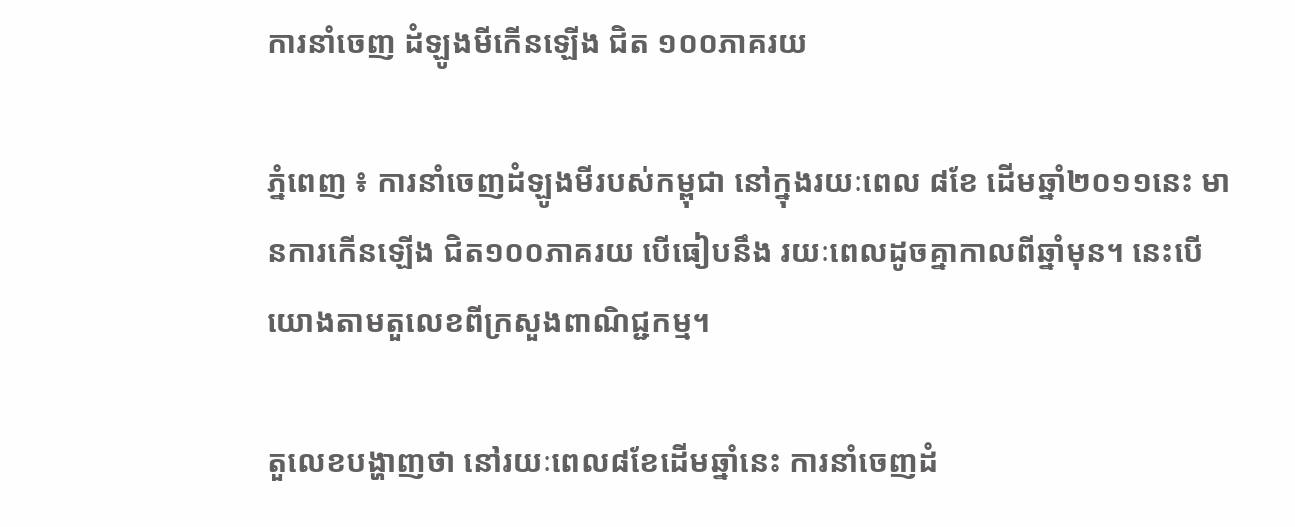ការនាំចេញ ដំឡូងមីកើនឡើង ជិត ១០០ភាគរយ

ភ្នំពេញ ៖ ការនាំចេញដំឡូងមីរបស់កម្ពុជា នៅក្នុងរយៈពេល ៨ខែ ដើមឆ្នាំ២០១១នេះ មានការកើនឡើង ជិត១០០ភាគរយ បើធៀបនឹង រយៈពេលដូចគ្នាកាលពីឆ្នាំមុន។ នេះបើយោងតាមតួលេខពីក្រសួងពាណិជ្ជកម្ម។

តួលេខបង្ហាញថា នៅរយៈពេល៨ខែដើមឆ្នាំនេះ ការនាំចេញដំ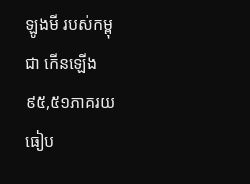ឡូងមី របស់កម្ពុជា កើនឡើង ៩៥,៥១ភាគរយ ធៀប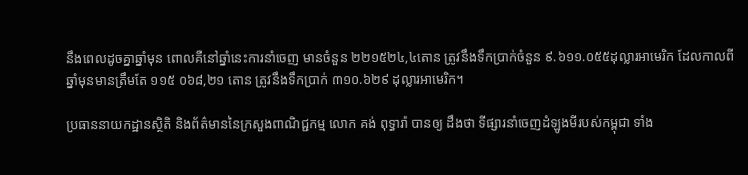នឹងពេលដូចគ្នាឆ្នាំមុន ពោលគឺនៅឆ្នាំនេះការនាំចេញ មានចំនួន ២២១៥២៤,៤តោន ត្រូវនឹងទឹកប្រាក់ចំនួន ៩.៦១១.០៥៥ដុល្លារអាមេរិក ដែលកាលពីឆ្នាំមុនមានត្រឹមតែ ១១៥ ០៦៨,២១ តោន ត្រូវនឹងទឹកប្រាក់ ៣១០.៦២៩ ដុល្លារអាមេរិក។

ប្រធាននាយកដ្ឋានស្ថិតិ និងព័ត៌មាននៃក្រសួងពាណិជ្ជកម្ម លោក គង់ ពុទ្ធារ៉ា បានឲ្យ ដឹងថា ទីផ្សារនាំចេញដំឡូងមីរបស់កម្ពុជា ទាំង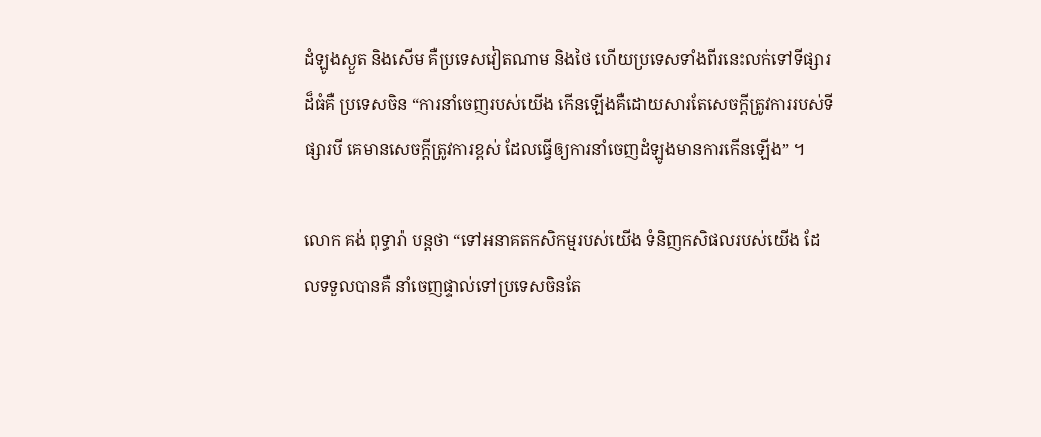ដំឡូងស្ងួត និងសើម គឺប្រទេសវៀតណាម និងថៃ ហើយប្រទេសទាំងពីរនេះលក់ទៅទីផ្សារដ៏ធំគឺ ប្រទេសចិន “ការនាំចេញរបស់យើង កើនឡើងគឺដោយសារតែសេចក្តីត្រូវការរបស់ទីផ្សារបី គេមានសេចក្តីត្រូវការខ្ពស់ ដែលធ្វើឲ្យការនាំចេញដំឡូងមានការកើនឡើង” ។

លោក គង់ ពុទ្ធារ៉ា បន្តថា “ទៅអនាគតកសិកម្មរបស់យើង ទំនិញកសិផលរបស់យើង ដែលទទួលបានគឺ នាំចេញផ្ទាល់ទៅប្រទេសចិនតែ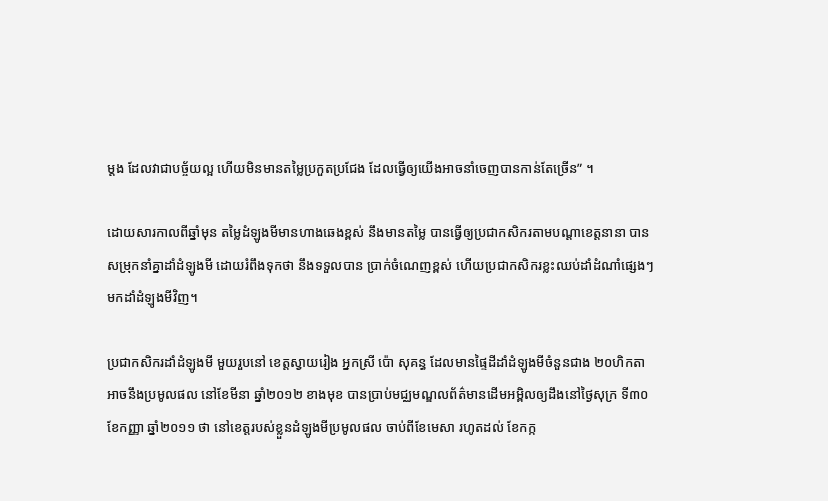ម្តង ដែលវាជាបច្ច័យល្អ ហើយមិនមានតម្លៃប្រកួតប្រជែង ដែលធ្វើឲ្យយើងអាចនាំចេញបានកាន់តែច្រើន” ។

ដោយសារកាលពីឆ្នាំមុន តម្លៃដំឡូងមីមានហាងឆេងខ្ពស់ នឹងមានតម្លៃ បានធ្វើឲ្យប្រជាកសិករតាមបណ្តាខេត្តនានា បានសម្រុកនាំគ្នាដាំដំឡូងមី ដោយរំពឹងទុកថា នឹងទទួលបាន ប្រាក់ចំណេញខ្ពស់ ហើយប្រជាកសិករខ្លះឈប់ដាំដំណាំផ្សេងៗមកដាំដំឡូងមីវិញ។

ប្រជាកសិករដាំដំឡូងមី មួយរួបនៅ ខេត្តស្វាយរៀង អ្នកស្រី ប៉ោ សុគន្ធ ដែលមានផ្ទៃដីដាំដំឡូងមីចំនួនជាង ២០ហិកតា អាចនឹងប្រមូលផល នៅខែមីនា ឆ្នាំ២០១២ ខាងមុខ បានប្រាប់មជ្ឈមណ្ឌលព័ត៌មានដើមអម្ពិលឲ្យដឹងនៅថ្ងៃសុក្រ ទី៣០ ខែកញ្ញា ឆ្នាំ២០១១ ថា នៅខេត្តរបស់ខ្លួនដំឡូងមីប្រមូលផល ចាប់ពីខែមេសា រហូតដល់ ខែកក្ក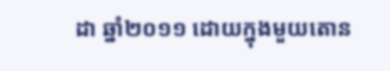ដា ឆ្នាំ២០១១ ដោយក្នុងមួយតោន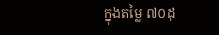ក្នុងតម្លៃ ៧០ដុ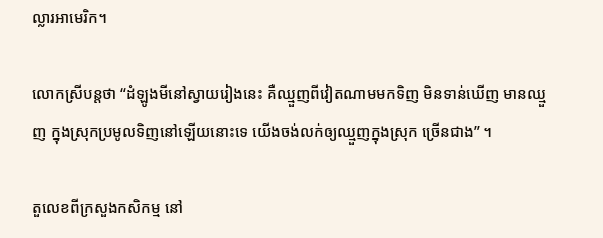ល្លារអាមេរិក។

លោកស្រីបន្តថា “ដំឡូងមីនៅស្វាយរៀងនេះ គឺឈ្មួញពីវៀតណាមមកទិញ មិនទាន់ឃើញ មានឈ្មួញ ក្នុងស្រុកប្រមូលទិញនៅឡើយនោះទេ យើងចង់លក់ឲ្យឈ្មួញក្នុងស្រុក ច្រើនជាង” ។

តួលេខពីក្រសួងកសិកម្ម នៅ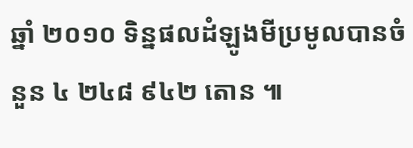ឆ្នាំ ២០១០ ទិន្នផលដំឡូងមីប្រមូលបានចំនួន ៤ ២៤៨ ៩៤២ តោន ៕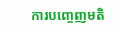ការបញ្ចេញមតិ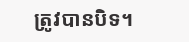ត្រូវបានបិទ។